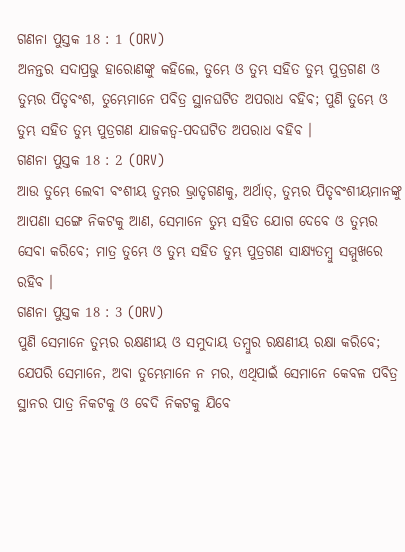ଗଣନା ପୁସ୍ତକ 18 : 1 (ORV)
ଅନନ୍ତର ସଦାପ୍ରଭୁ ହାରୋଣଙ୍କୁ କହିଲେ, ତୁମ୍ଭେ ଓ ତୁମ୍ଭ ସହିତ ତୁମ୍ଭ ପୁତ୍ରଗଣ ଓ ତୁମ୍ଭର ପିତୃବଂଶ, ତୁମ୍ଭେମାନେ ପବିତ୍ର ସ୍ଥାନଘଟିତ ଅପରାଧ ବହିବ; ପୁଣି ତୁମ୍ଭେ ଓ ତୁମ୍ଭ ସହିତ ତୁମ୍ଭ ପୁତ୍ରଗଣ ଯାଜକତ୍ଵ-ପଦଘଟିତ ଅପରାଧ ବହିବ ।
ଗଣନା ପୁସ୍ତକ 18 : 2 (ORV)
ଆଉ ତୁମ୍ଭେ ଲେବୀ ବଂଶୀୟ ତୁମ୍ଭର ଭ୍ରାତୃଗଣକୁ, ଅର୍ଥାତ୍, ତୁମ୍ଭର ପିତୃବଂଶୀୟମାନଙ୍କୁ ଆପଣା ସଙ୍ଗେ ନିକଟକୁ ଆଣ, ସେମାନେ ତୁମ୍ଭ ସହିତ ଯୋଗ ଦେବେ ଓ ତୁମ୍ଭର ସେବା କରିବେ; ମାତ୍ର ତୁମ୍ଭେ ଓ ତୁମ୍ଭ ସହିତ ତୁମ୍ଭ ପୁତ୍ରଗଣ ସାକ୍ଷ୍ୟତମ୍ଵୁ ସମ୍ମୁଖରେ ରହିବ ।
ଗଣନା ପୁସ୍ତକ 18 : 3 (ORV)
ପୁଣି ସେମାନେ ତୁମ୍ଭର ରକ୍ଷଣୀୟ ଓ ସମୁଦାୟ ତମ୍ଵୁର ରକ୍ଷଣୀୟ ରକ୍ଷା କରିବେ; ଯେପରି ସେମାନେ, ଅବା ତୁମ୍ଭେମାନେ ନ ମର, ଏଥିପାଇଁ ସେମାନେ କେବଳ ପବିତ୍ର ସ୍ଥାନର ପାତ୍ର ନିକଟକୁ ଓ ବେଦି ନିକଟକୁ ଯିବେ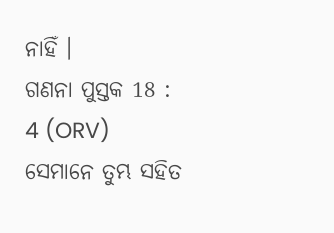ନାହିଁ ।
ଗଣନା ପୁସ୍ତକ 18 : 4 (ORV)
ସେମାନେ ତୁମ୍ଭ ସହିତ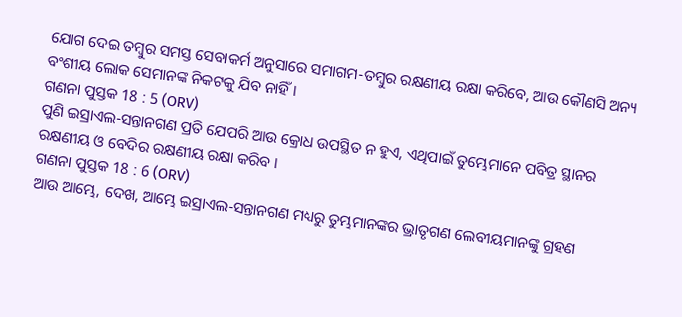ଯୋଗ ଦେଇ ତମ୍ଵୁର ସମସ୍ତ ସେବାକର୍ମ ଅନୁସାରେ ସମାଗମ-ତମ୍ଵୁର ରକ୍ଷଣୀୟ ରକ୍ଷା କରିବେ, ଆଉ କୌଣସି ଅନ୍ୟ ବଂଶୀୟ ଲୋକ ସେମାନଙ୍କ ନିକଟକୁ ଯିବ ନାହିଁ ।
ଗଣନା ପୁସ୍ତକ 18 : 5 (ORV)
ପୁଣି ଇସ୍ରାଏଲ-ସନ୍ତାନଗଣ ପ୍ରତି ଯେପରି ଆଉ କ୍ରୋଧ ଉପସ୍ଥିତ ନ ହୁଏ, ଏଥିପାଇଁ ତୁମ୍ଭେମାନେ ପବିତ୍ର ସ୍ଥାନର ରକ୍ଷଣୀୟ ଓ ବେଦିର ରକ୍ଷଣୀୟ ରକ୍ଷା କରିବ ।
ଗଣନା ପୁସ୍ତକ 18 : 6 (ORV)
ଆଉ ଆମ୍ଭେ, ଦେଖ, ଆମ୍ଭେ ଇସ୍ରାଏଲ-ସନ୍ତାନଗଣ ମଧ୍ୟରୁ ତୁମ୍ଭମାନଙ୍କର ଭ୍ରାତୃଗଣ ଲେବୀୟମାନଙ୍କୁ ଗ୍ରହଣ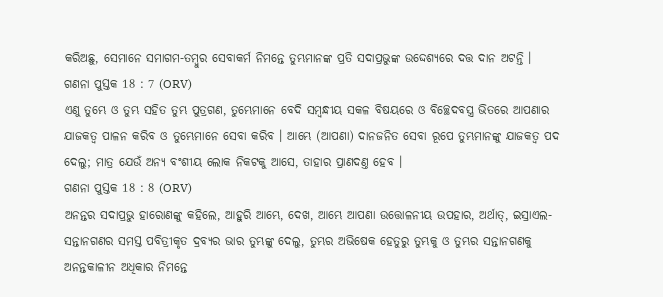କରିଅଛୁ, ସେମାନେ ସମାଗମ-ତମ୍ଵୁର ସେବାକର୍ମ ନିମନ୍ତେ ତୁମ୍ଭମାନଙ୍କ ପ୍ରତି ସଦାପ୍ରଭୁଙ୍କ ଉଦ୍ଦେଶ୍ୟରେ ଦତ୍ତ ଦାନ ଅଟନ୍ତି ।
ଗଣନା ପୁସ୍ତକ 18 : 7 (ORV)
ଏଣୁ ତୁମ୍ଭେ ଓ ତୁମ୍ଭ ସହିତ ତୁମ୍ଭ ପୁତ୍ରଗଣ, ତୁମ୍ଭେମାନେ ବେଦି ସମ୍ଵନ୍ଧୀୟ ସକଳ ବିଷୟରେ ଓ ବିଚ୍ଛେଦବସ୍ତ୍ର ଭିତରେ ଆପଣାର ଯାଜକତ୍ଵ ପାଳନ କରିବ ଓ ତୁମ୍ଭେମାନେ ସେବା କରିବ । ଆମ୍ଭେ (ଆପଣା) ଦାନଜନିତ ସେବା ରୂପେ ତୁମ୍ଭମାନଙ୍କୁ ଯାଜକତ୍ଵ ପଦ ଦେଲୁ; ମାତ୍ର ଯେଉଁ ଅନ୍ୟ ବଂଶୀୟ ଲୋକ ନିକଟକୁ ଆସେ, ତାହାର ପ୍ରାଣଦଣ୍ତ ହେବ ।
ଗଣନା ପୁସ୍ତକ 18 : 8 (ORV)
ଅନନ୍ତର ସଦାପ୍ରଭୁ ହାରୋଣଙ୍କୁ କହିଲେ, ଆହୁରି ଆମ୍ଭେ, ଦେଖ, ଆମ୍ଭେ ଆପଣା ଉତ୍ତୋଳନୀୟ ଉପହାର, ଅର୍ଥାତ୍, ଇସ୍ରାଏଲ-ସନ୍ତାନଗଣର ସମସ୍ତ ପବିତ୍ରୀକୃତ ଦ୍ରବ୍ୟର ଭାର ତୁମ୍ଭଙ୍କୁ ଦେଲୁ, ତୁମ୍ଭର ଅଭିଷେକ ହେତୁରୁ ତୁମ୍ଭକୁ ଓ ତୁମ୍ଭର ସନ୍ତାନଗଣକୁ ଅନନ୍ତକାଳୀନ ଅଧିକାର ନିମନ୍ତେ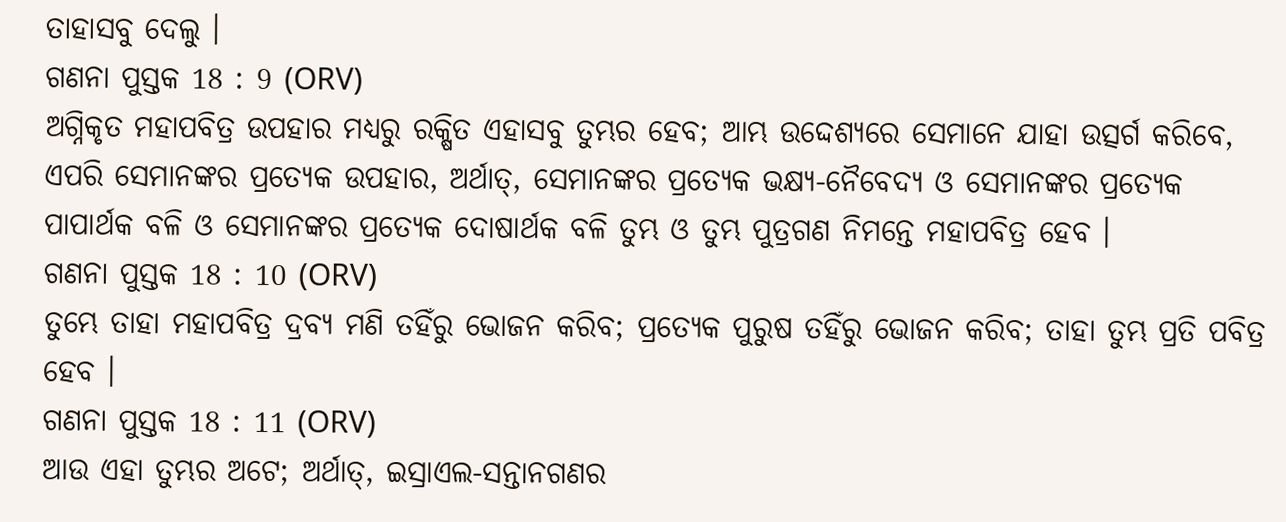ତାହାସବୁ ଦେଲୁ ।
ଗଣନା ପୁସ୍ତକ 18 : 9 (ORV)
ଅଗ୍ନିକୃତ ମହାପବିତ୍ର ଉପହାର ମଧ୍ୟରୁ ରକ୍ଷିତ ଏହାସବୁ ତୁମ୍ଭର ହେବ; ଆମ୍ଭ ଉଦ୍ଦେଶ୍ୟରେ ସେମାନେ ଯାହା ଉତ୍ସର୍ଗ କରିବେ, ଏପରି ସେମାନଙ୍କର ପ୍ରତ୍ୟେକ ଉପହାର, ଅର୍ଥାତ୍, ସେମାନଙ୍କର ପ୍ରତ୍ୟେକ ଭକ୍ଷ୍ୟ-ନୈବେଦ୍ୟ ଓ ସେମାନଙ୍କର ପ୍ରତ୍ୟେକ ପାପାର୍ଥକ ବଳି ଓ ସେମାନଙ୍କର ପ୍ରତ୍ୟେକ ଦୋଷାର୍ଥକ ବଳି ତୁମ୍ଭ ଓ ତୁମ୍ଭ ପୁତ୍ରଗଣ ନିମନ୍ତେ ମହାପବିତ୍ର ହେବ ।
ଗଣନା ପୁସ୍ତକ 18 : 10 (ORV)
ତୁମ୍ଭେ ତାହା ମହାପବିତ୍ର ଦ୍ରବ୍ୟ ମଣି ତହିଁରୁ ଭୋଜନ କରିବ; ପ୍ରତ୍ୟେକ ପୁରୁଷ ତହିଁରୁ ଭୋଜନ କରିବ; ତାହା ତୁମ୍ଭ ପ୍ରତି ପବିତ୍ର ହେବ ।
ଗଣନା ପୁସ୍ତକ 18 : 11 (ORV)
ଆଉ ଏହା ତୁମ୍ଭର ଅଟେ; ଅର୍ଥାତ୍, ଇସ୍ରାଏଲ-ସନ୍ତାନଗଣର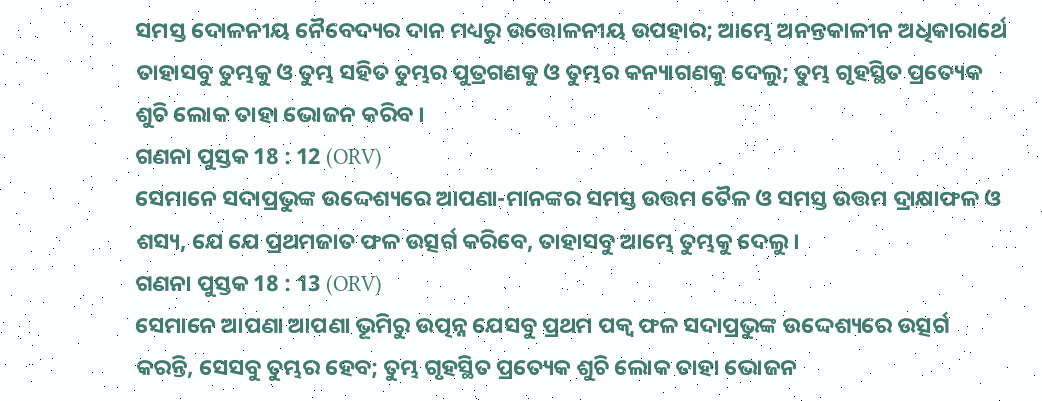ସମସ୍ତ ଦୋଳନୀୟ ନୈବେଦ୍ୟର ଦାନ ମଧ୍ୟରୁ ଉତ୍ତୋଳନୀୟ ଉପହାର; ଆମ୍ଭେ ଅନନ୍ତକାଳୀନ ଅଧିକାରାର୍ଥେ ତାହାସବୁ ତୁମ୍ଭକୁ ଓ ତୁମ୍ଭ ସହିତ ତୁମ୍ଭର ପୁତ୍ରଗଣକୁ ଓ ତୁମ୍ଭର କନ୍ୟାଗଣକୁ ଦେଲୁ; ତୁମ୍ଭ ଗୃହସ୍ଥିତ ପ୍ରତ୍ୟେକ ଶୁଚି ଲୋକ ତାହା ଭୋଜନ କରିବ ।
ଗଣନା ପୁସ୍ତକ 18 : 12 (ORV)
ସେମାନେ ସଦାପ୍ରଭୁଙ୍କ ଉଦ୍ଦେଶ୍ୟରେ ଆପଣା-ମାନଙ୍କର ସମସ୍ତ ଉତ୍ତମ ତୈଳ ଓ ସମସ୍ତ ଉତ୍ତମ ଦ୍ରାକ୍ଷାଫଳ ଓ ଶସ୍ୟ, ଯେ ଯେ ପ୍ରଥମଜାତ ଫଳ ଉତ୍ସର୍ଗ କରିବେ, ତାହାସବୁ ଆମ୍ଭେ ତୁମ୍ଭକୁ ଦେଲୁ ।
ଗଣନା ପୁସ୍ତକ 18 : 13 (ORV)
ସେମାନେ ଆପଣା ଆପଣା ଭୂମିରୁ ଉତ୍ପନ୍ନ ଯେସବୁ ପ୍ରଥମ ପକ୍ଵ ଫଳ ସଦାପ୍ରଭୁଙ୍କ ଉଦ୍ଦେଶ୍ୟରେ ଉତ୍ସର୍ଗ କରନ୍ତି, ସେସବୁ ତୁମ୍ଭର ହେବ; ତୁମ୍ଭ ଗୃହସ୍ଥିତ ପ୍ରତ୍ୟେକ ଶୁଚି ଲୋକ ତାହା ଭୋଜନ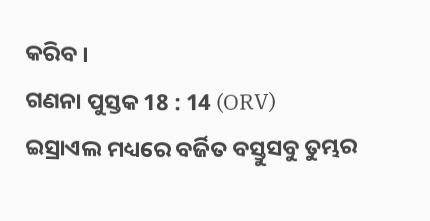କରିବ ।
ଗଣନା ପୁସ୍ତକ 18 : 14 (ORV)
ଇସ୍ରାଏଲ ମଧ୍ୟରେ ବର୍ଜିତ ବସ୍ତୁସବୁ ତୁମ୍ଭର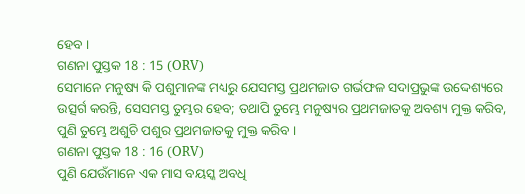ହେବ ।
ଗଣନା ପୁସ୍ତକ 18 : 15 (ORV)
ସେମାନେ ମନୁଷ୍ୟ କି ପଶୁମାନଙ୍କ ମଧ୍ୟରୁ ଯେସମସ୍ତ ପ୍ରଥମଜାତ ଗର୍ଭଫଳ ସଦାପ୍ରଭୁଙ୍କ ଉଦ୍ଦେଶ୍ୟରେ ଉତ୍ସର୍ଗ କରନ୍ତି, ସେସମସ୍ତ ତୁମ୍ଭର ହେବ; ତଥାପି ତୁମ୍ଭେ ମନୁଷ୍ୟର ପ୍ରଥମଜାତକୁ ଅବଶ୍ୟ ମୁକ୍ତ କରିବ, ପୁଣି ତୁମ୍ଭେ ଅଶୁଚି ପଶୁର ପ୍ରଥମଜାତକୁ ମୁକ୍ତ କରିବ ।
ଗଣନା ପୁସ୍ତକ 18 : 16 (ORV)
ପୁଣି ଯେଉଁମାନେ ଏକ ମାସ ବୟସ୍କ ଅବଧି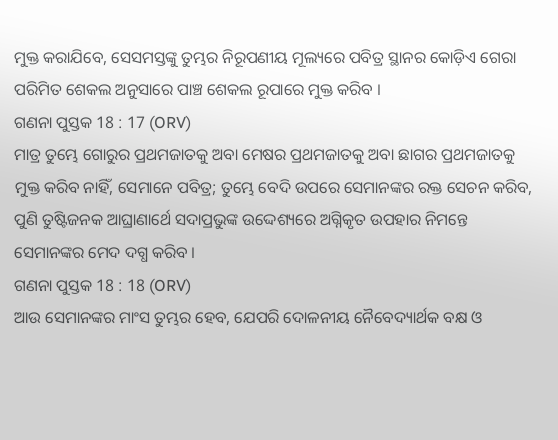ମୁକ୍ତ କରାଯିବେ, ସେସମସ୍ତଙ୍କୁ ତୁମ୍ଭର ନିରୂପଣୀୟ ମୂଲ୍ୟରେ ପବିତ୍ର ସ୍ଥାନର କୋଡ଼ିଏ ଗେରା ପରିମିତ ଶେକଲ ଅନୁସାରେ ପାଞ୍ଚ ଶେକଲ ରୂପାରେ ମୁକ୍ତ କରିବ ।
ଗଣନା ପୁସ୍ତକ 18 : 17 (ORV)
ମାତ୍ର ତୁମ୍ଭେ ଗୋରୁର ପ୍ରଥମଜାତକୁ ଅବା ମେଷର ପ୍ରଥମଜାତକୁ ଅବା ଛାଗର ପ୍ରଥମଜାତକୁ ମୁକ୍ତ କରିବ ନାହିଁ, ସେମାନେ ପବିତ୍ର; ତୁମ୍ଭେ ବେଦି ଉପରେ ସେମାନଙ୍କର ରକ୍ତ ସେଚନ କରିବ, ପୁଣି ତୁଷ୍ଟିଜନକ ଆଘ୍ରାଣାର୍ଥେ ସଦାପ୍ରଭୁଙ୍କ ଉଦ୍ଦେଶ୍ୟରେ ଅଗ୍ନିକୃତ ଉପହାର ନିମନ୍ତେ ସେମାନଙ୍କର ମେଦ ଦଗ୍ଧ କରିବ ।
ଗଣନା ପୁସ୍ତକ 18 : 18 (ORV)
ଆଉ ସେମାନଙ୍କର ମାଂସ ତୁମ୍ଭର ହେବ, ଯେପରି ଦୋଳନୀୟ ନୈବେଦ୍ୟାର୍ଥକ ବକ୍ଷ ଓ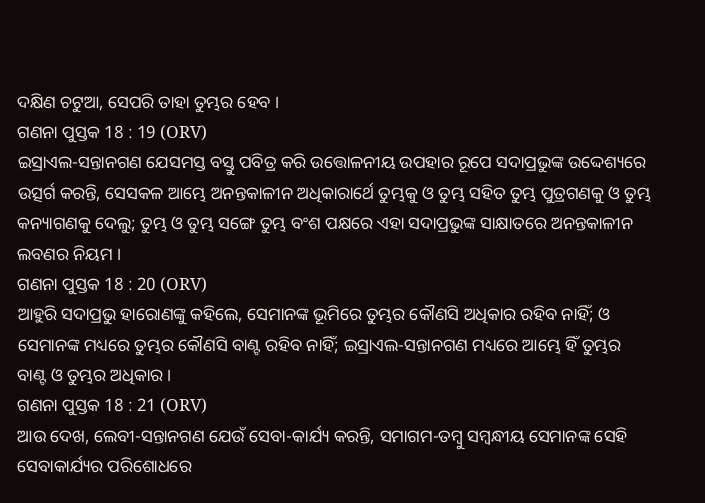ଦକ୍ଷିଣ ଚଟୁଆ, ସେପରି ତାହା ତୁମ୍ଭର ହେବ ।
ଗଣନା ପୁସ୍ତକ 18 : 19 (ORV)
ଇସ୍ରାଏଲ-ସନ୍ତାନଗଣ ଯେସମସ୍ତ ବସ୍ତୁ ପବିତ୍ର କରି ଉତ୍ତୋଳନୀୟ ଉପହାର ରୂପେ ସଦାପ୍ରଭୁଙ୍କ ଉଦ୍ଦେଶ୍ୟରେ ଉତ୍ସର୍ଗ କରନ୍ତି, ସେସକଳ ଆମ୍ଭେ ଅନନ୍ତକାଳୀନ ଅଧିକାରାର୍ଥେ ତୁମ୍ଭକୁ ଓ ତୁମ୍ଭ ସହିତ ତୁମ୍ଭ ପୁତ୍ରଗଣକୁ ଓ ତୁମ୍ଭ କନ୍ୟାଗଣକୁ ଦେଲୁ; ତୁମ୍ଭ ଓ ତୁମ୍ଭ ସଙ୍ଗେ ତୁମ୍ଭ ବଂଶ ପକ୍ଷରେ ଏହା ସଦାପ୍ରଭୁଙ୍କ ସାକ୍ଷାତରେ ଅନନ୍ତକାଳୀନ ଲବଣର ନିୟମ ।
ଗଣନା ପୁସ୍ତକ 18 : 20 (ORV)
ଆହୁରି ସଦାପ୍ରଭୁ ହାରୋଣଙ୍କୁ କହିଲେ, ସେମାନଙ୍କ ଭୂମିରେ ତୁମ୍ଭର କୌଣସି ଅଧିକାର ରହିବ ନାହିଁ; ଓ ସେମାନଙ୍କ ମଧ୍ୟରେ ତୁମ୍ଭର କୌଣସି ବାଣ୍ଟ ରହିବ ନାହିଁ; ଇସ୍ରାଏଲ-ସନ୍ତାନଗଣ ମଧ୍ୟରେ ଆମ୍ଭେ ହିଁ ତୁମ୍ଭର ବାଣ୍ଟ ଓ ତୁମ୍ଭର ଅଧିକାର ।
ଗଣନା ପୁସ୍ତକ 18 : 21 (ORV)
ଆଉ ଦେଖ, ଲେବୀ-ସନ୍ତାନଗଣ ଯେଉଁ ସେବା-କାର୍ଯ୍ୟ କରନ୍ତି, ସମାଗମ-ତମ୍ଵୁ ସମ୍ଵନ୍ଧୀୟ ସେମାନଙ୍କ ସେହି ସେବାକାର୍ଯ୍ୟର ପରିଶୋଧରେ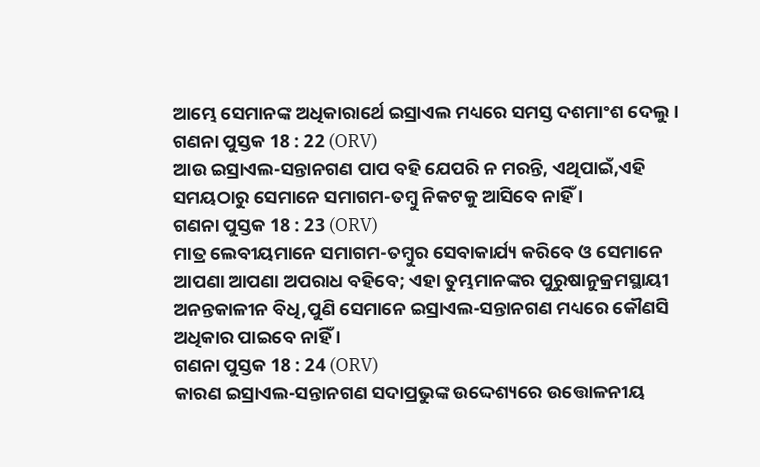ଆମ୍ଭେ ସେମାନଙ୍କ ଅଧିକାରାର୍ଥେ ଇସ୍ରାଏଲ ମଧ୍ୟରେ ସମସ୍ତ ଦଶମାଂଶ ଦେଲୁ ।
ଗଣନା ପୁସ୍ତକ 18 : 22 (ORV)
ଆଉ ଇସ୍ରାଏଲ-ସନ୍ତାନଗଣ ପାପ ବହି ଯେପରି ନ ମରନ୍ତି, ଏଥିପାଇଁ,ଏହି ସମୟଠାରୁ ସେମାନେ ସମାଗମ-ତମ୍ଵୁ ନିକଟକୁ ଆସିବେ ନାହିଁ ।
ଗଣନା ପୁସ୍ତକ 18 : 23 (ORV)
ମାତ୍ର ଲେବୀୟମାନେ ସମାଗମ-ତମ୍ଵୁର ସେବାକାର୍ଯ୍ୟ କରିବେ ଓ ସେମାନେ ଆପଣା ଆପଣା ଅପରାଧ ବହିବେ; ଏହା ତୁମ୍ଭମାନଙ୍କର ପୁରୁଷାନୁକ୍ରମସ୍ଥାୟୀ ଅନନ୍ତକାଳୀନ ବିଧି,ପୁଣି ସେମାନେ ଇସ୍ରାଏଲ-ସନ୍ତାନଗଣ ମଧ୍ୟରେ କୌଣସି ଅଧିକାର ପାଇବେ ନାହିଁ ।
ଗଣନା ପୁସ୍ତକ 18 : 24 (ORV)
କାରଣ ଇସ୍ରାଏଲ-ସନ୍ତାନଗଣ ସଦାପ୍ରଭୁଙ୍କ ଉଦ୍ଦେଶ୍ୟରେ ଉତ୍ତୋଳନୀୟ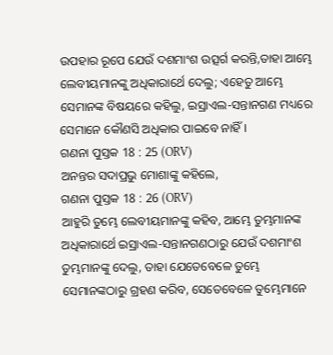ଉପହାର ରୂପେ ଯେଉଁ ଦଶମାଂଶ ଉତ୍ସର୍ଗ କରନ୍ତି,ତାହା ଆମ୍ଭେ ଲେବୀୟମାନଙ୍କୁ ଅଧିକାରାର୍ଥେ ଦେଲୁ; ଏହେତୁ ଆମ୍ଭେ ସେମାନଙ୍କ ବିଷୟରେ କହିଲୁ, ଇସ୍ରାଏଲ-ସନ୍ତାନଗଣ ମଧ୍ୟରେ ସେମାନେ କୌଣସି ଅଧିକାର ପାଇବେ ନାହିଁ ।
ଗଣନା ପୁସ୍ତକ 18 : 25 (ORV)
ଅନନ୍ତର ସଦାପ୍ରଭୁ ମୋଶାଙ୍କୁ କହିଲେ,
ଗଣନା ପୁସ୍ତକ 18 : 26 (ORV)
ଆହୁରି ତୁମ୍ଭେ ଲେବୀୟମାନଙ୍କୁ କହିବ, ଆମ୍ଭେ ତୁମ୍ଭମାନଙ୍କ ଅଧିକାରାର୍ଥେ ଇସ୍ରାଏଲ-ସନ୍ତାନଗଣଠାରୁ ଯେଉଁ ଦଶମାଂଶ ତୁମ୍ଭମାନଙ୍କୁ ଦେଲୁ, ତାହା ଯେତେବେଳେ ତୁମ୍ଭେ ସେମାନଙ୍କଠାରୁ ଗ୍ରହଣ କରିବ, ସେତେବେଳେ ତୁମ୍ଭେମାନେ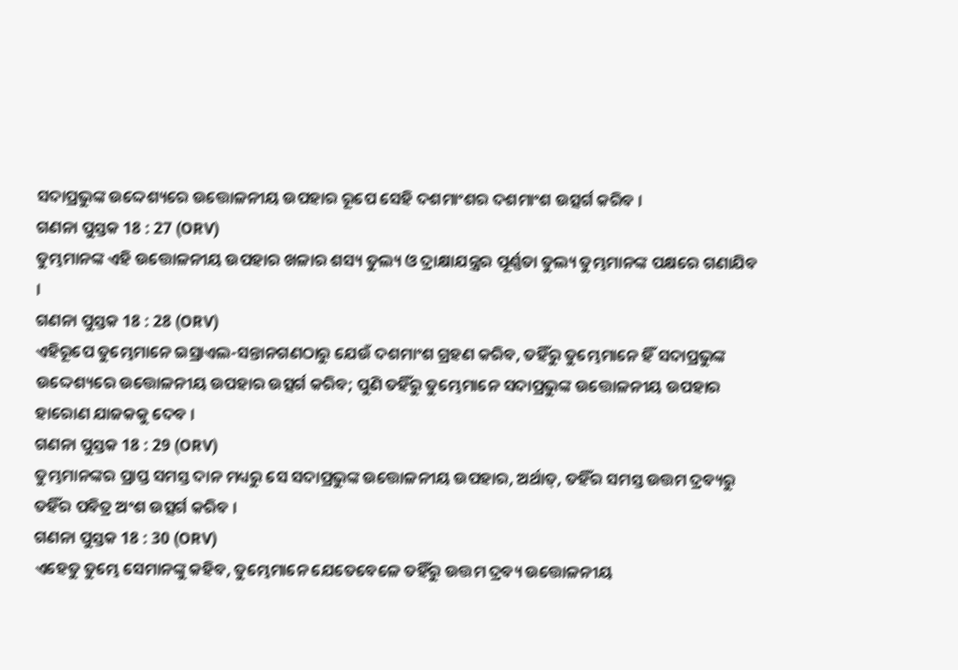ସଦାପ୍ରଭୁଙ୍କ ଉଦ୍ଦେଶ୍ୟରେ ଉତ୍ତୋଳନୀୟ ଉପହାର ରୂପେ ସେହି ଦଶମାଂଶର ଦଶମାଂଶ ଉତ୍ସର୍ଗ କରିବ ।
ଗଣନା ପୁସ୍ତକ 18 : 27 (ORV)
ତୁମ୍ଭମାନଙ୍କ ଏହି ଉତ୍ତୋଳନୀୟ ଉପହାର ଖଳାର ଶସ୍ୟ ତୁଲ୍ୟ ଓ ଦ୍ରାକ୍ଷାଯନ୍ତ୍ରର ପୂର୍ଣ୍ଣତା ତୁଲ୍ୟ ତୁମ୍ଭମାନଙ୍କ ପକ୍ଷରେ ଗଣାଯିବ ।
ଗଣନା ପୁସ୍ତକ 18 : 28 (ORV)
ଏହିରୂପେ ତୁମ୍ଭେମାନେ ଇସ୍ରାଏଲ-ସନ୍ତାନଗଣଠାରୁ ଯେଉଁ ଦଶମାଂଶ ଗ୍ରହଣ କରିବ, ତହିଁରୁ ତୁମ୍ଭେମାନେ ହିଁ ସଦାପ୍ରଭୁଙ୍କ ଉଦ୍ଦେଶ୍ୟରେ ଉତ୍ତୋଳନୀୟ ଉପହାର ଉତ୍ସର୍ଗ କରିବ; ପୁଣି ତହିଁରୁ ତୁମ୍ଭେମାନେ ସଦାପ୍ରଭୁଙ୍କ ଉତ୍ତୋଳନୀୟ ଉପହାର ହାରୋଣ ଯାଜକକୁ ଦେବ ।
ଗଣନା ପୁସ୍ତକ 18 : 29 (ORV)
ତୁମ୍ଭମାନଙ୍କର ପ୍ରାପ୍ତ ସମସ୍ତ ଦାନ ମଧ୍ୟରୁ ସେ ସଦାପ୍ରଭୁଙ୍କ ଉତ୍ତୋଳନୀୟ ଉପହାର, ଅର୍ଥାତ୍, ତହିଁର ସମସ୍ତ ଉତ୍ତମ ଦ୍ରବ୍ୟରୁ ତହିଁର ପବିତ୍ର ଅଂଶ ଉତ୍ସର୍ଗ କରିବ ।
ଗଣନା ପୁସ୍ତକ 18 : 30 (ORV)
ଏହେତୁ ତୁମ୍ଭେ ସେମାନଙ୍କୁ କହିବ, ତୁମ୍ଭେମାନେ ଯେତେବେଳେ ତହିଁରୁ ଉତ୍ତମ ଦ୍ରବ୍ୟ ଉତ୍ତୋଳନୀୟ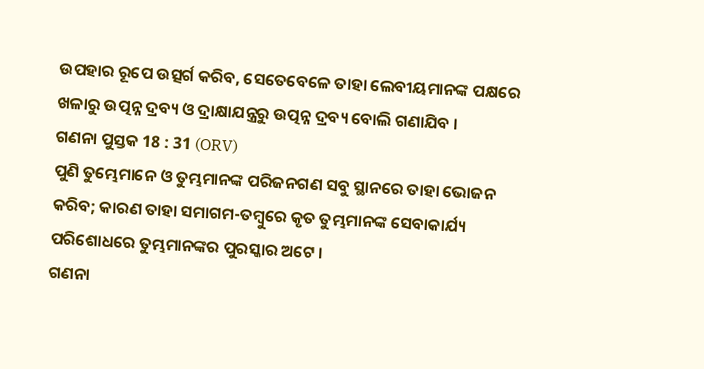ଉପହାର ରୂପେ ଉତ୍ସର୍ଗ କରିବ, ସେତେବେଳେ ତାହା ଲେବୀୟମାନଙ୍କ ପକ୍ଷରେ ଖଳାରୁ ଉତ୍ପନ୍ନ ଦ୍ରବ୍ୟ ଓ ଦ୍ରାକ୍ଷାଯନ୍ତ୍ରରୁ ଉତ୍ପନ୍ନ ଦ୍ରବ୍ୟ ବୋଲି ଗଣାଯିବ ।
ଗଣନା ପୁସ୍ତକ 18 : 31 (ORV)
ପୁଣି ତୁମ୍ଭେମାନେ ଓ ତୁମ୍ଭମାନଙ୍କ ପରିଜନଗଣ ସବୁ ସ୍ଥାନରେ ତାହା ଭୋଜନ କରିବ; କାରଣ ତାହା ସମାଗମ-ତମ୍ଵୁରେ କୃତ ତୁମ୍ଭମାନଙ୍କ ସେବାକାର୍ଯ୍ୟ ପରିଶୋଧରେ ତୁମ୍ଭମାନଙ୍କର ପୁରସ୍କାର ଅଟେ ।
ଗଣନା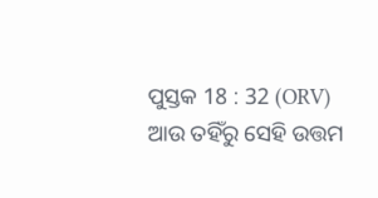ପୁସ୍ତକ 18 : 32 (ORV)
ଆଉ ତହିଁରୁ ସେହି ଉତ୍ତମ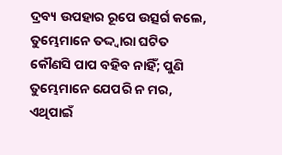ଦ୍ରବ୍ୟ ଉପହାର ରୂପେ ଉତ୍ସର୍ଗ କଲେ, ତୁମ୍ଭେମାନେ ତଦ୍ଦ୍ଵାରା ଘଟିତ କୌଣସି ପାପ ବହିବ ନାହିଁ; ପୁଣି ତୁମ୍ଭେମାନେ ଯେପରି ନ ମର, ଏଥିପାଇଁ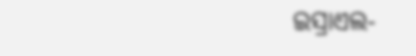ଇସ୍ରାଏଲ-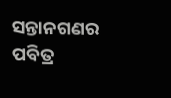ସନ୍ତାନଗଣର ପବିତ୍ର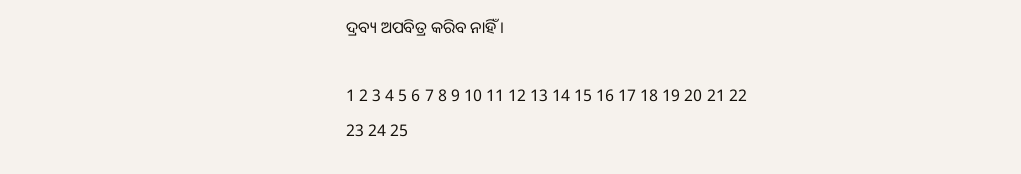ଦ୍ରବ୍ୟ ଅପବିତ୍ର କରିବ ନାହିଁ ।

1 2 3 4 5 6 7 8 9 10 11 12 13 14 15 16 17 18 19 20 21 22 23 24 25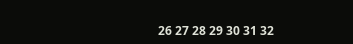26 27 28 29 30 31 32